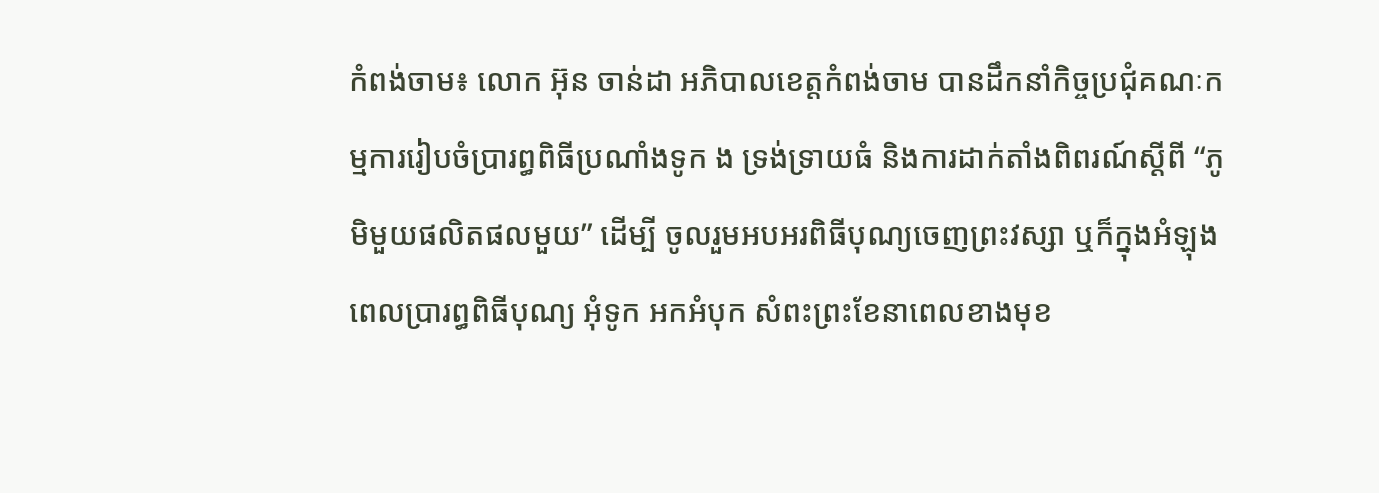កំពង់ចាម៖ លោក អ៊ុន ចាន់ដា អភិបាលខេត្តកំពង់ចាម បានដឹកនាំកិច្ចប្រជុំគណៈកម្មការរៀបចំប្រារព្ធពិធីប្រណាំងទូក ង ទ្រង់ទ្រាយធំ និងការដាក់តាំងពិពរណ៍ស្តីពី “ភូមិមួយផលិតផលមួយ” ដើម្បី ចូលរួមអបអរពិធីបុណ្យចេញព្រះវស្សា ឬក៏ក្នុងអំឡុងពេលប្រារព្ធពិធីបុណ្យ អុំទូក អកអំបុក សំពះព្រះខែនាពេលខាងមុខ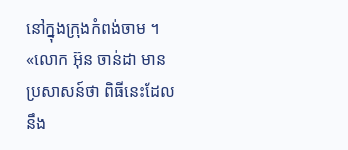នៅក្នុងក្រុងកំពង់ចាម ។
«លោក អ៊ុន ចាន់ដា មានប្រសាសន៍ថា ពិធីនេះដែលនឹង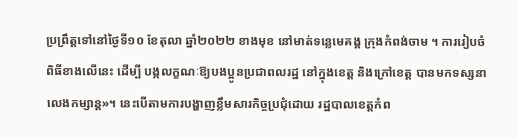ប្រព្រឹត្តទៅនៅថ្ងៃទី១០ ខែតុលា ឆ្នាំ២០២២ ខាងមុខ នៅមាត់ទន្លេមេគង្គ ក្រុងកំពង់ចាម ។ ការរៀបចំពិធីខាងលើនេះ ដើម្បី បង្កលក្ខណៈឱ្យបងប្អូនប្រជាពលរដ្ឋ នៅក្នុងខេត្ត និងក្រៅខេត្ត បានមកទស្សនាលេងកម្សាន្ត»។ នេះបើតាមការបង្ហាញខ្លឹមសារកិច្ចប្រជុំដោយ រដ្ឋបាលខេត្តកំព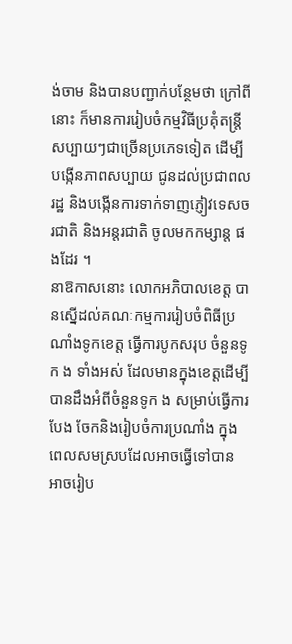ង់ចាម និងបានបញ្ជាក់បន្ថែមថា ក្រៅពីនោះ ក៏មានការរៀបចំកម្មវិធីប្រគុំតន្រ្តី សប្បាយៗជាច្រើនប្រភេទទៀត ដើម្បី បង្កើនភាពសប្បាយ ជូនដល់ប្រជាពលរដ្ឋ និងបង្កើនការទាក់ទាញភ្ញៀវទេសចរជាតិ និងអន្តរជាតិ ចូលមកកម្សាន្ត ផងដែរ ។
នាឱកាសនោះ លោកអភិបាលខេត្ត បានស្នើដល់គណៈកម្មការរៀបចំពិធីប្រណាំងទូកខេត្ត ធ្វើការបូកសរុប ចំនួនទូក ង ទាំងអស់ ដែលមានក្នុងខេត្តដើម្បីបានដឹងអំពីចំនួនទូក ង សម្រាប់ធ្វើការបែង ចែកនិងរៀបចំការប្រណាំង ក្នុងពេលសមស្របដែលអាចធ្វើទៅបាន អាចរៀប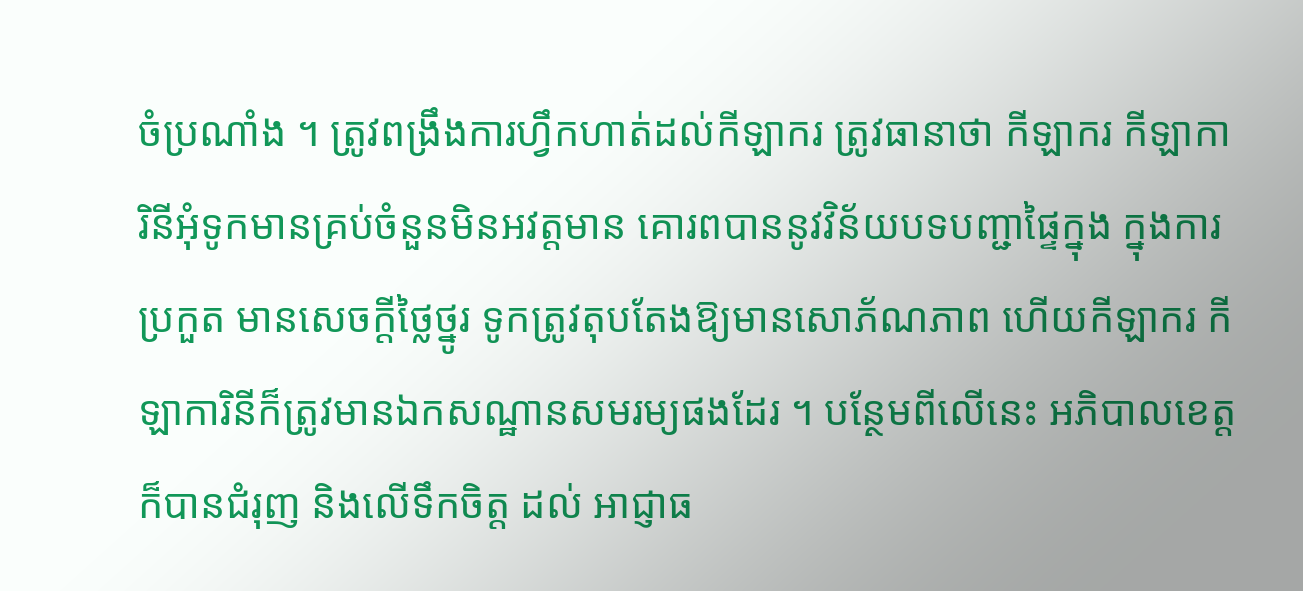ចំប្រណាំង ។ ត្រូវពង្រឹងការហ្វឹកហាត់ដល់កីឡាករ ត្រូវធានាថា កីឡាករ កីឡាការិនីអុំទូកមានគ្រប់ចំនួនមិនអវត្តមាន គោរពបាននូវវិន័យបទបញ្ជាផ្ទៃក្នុង ក្នុងការប្រកួត មានសេចក្តីថ្លៃថ្នូរ ទូកត្រូវតុបតែងឱ្យមានសោភ័ណភាព ហើយកីឡាករ កីឡាការិនីក៏ត្រូវមានឯកសណ្ឋានសមរម្យផងដែរ ។ បន្ថែមពីលើនេះ អភិបាលខេត្ត ក៏បានជំរុញ និងលើទឹកចិត្ត ដល់ អាជ្ញាធ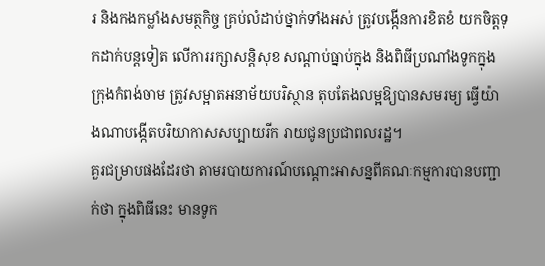រ និងកងកម្លាំងសមត្ថកិច្ច គ្រប់លំដាប់ថ្នាក់ទាំងអស់ ត្រូវបង្កើនការខិតខំ យកចិត្តទុកដាក់បន្តទៀត លើការរក្សាសន្តិសុខ សណ្តាប់ធ្នាប់ក្នុង និងពិធីប្រណាំងទូកក្នុងក្រុងកំពង់ចាម ត្រូវសម្អាតអនាម័យបរិស្ថាន តុបតែងលម្អឱ្យបានសមរម្យ ធ្វើយ៉ាងណាបង្កើតបរិយាកាសសប្បាយរីក រាយជូនប្រជាពលរដ្ឋ។
គួរជម្រាបផងដែរថា តាមរបាយការណ៍បណ្ដោះអាសន្នពីគណៈកម្មការបានបញ្ជាក់ថា ក្នុងពិធីនេះ មានទូក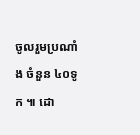ចូលរួមប្រណាំង ចំនួន ៤០ទូក ៕ ដោ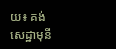យ៖ គង់ សេដ្ឋាមុនី